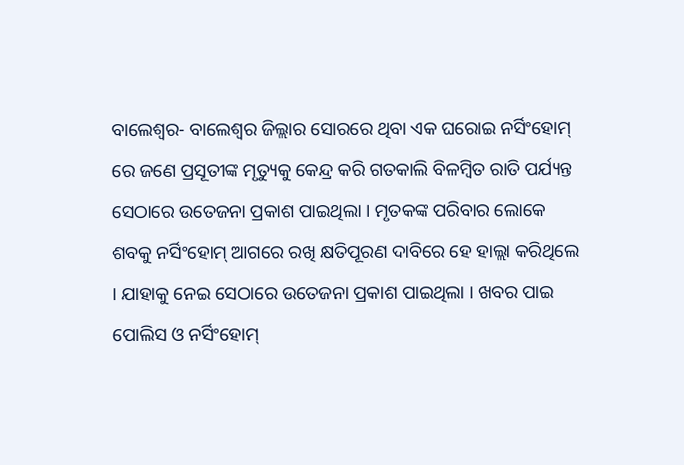ବାଲେଶ୍ୱର- ବାଲେଶ୍ୱର ଜିଲ୍ଲାର ସୋରରେ ଥିବା ଏକ ଘରୋଇ ନର୍ସିଂହୋମ୍ ରେ ଜଣେ ପ୍ରସୂତୀଙ୍କ ମୃତ୍ୟୁକୁ କେନ୍ଦ୍ର କରି ଗତକାଲି ବିଳମ୍ବିତ ରାତି ପର୍ଯ୍ୟନ୍ତ ସେଠାରେ ଉତେଜନା ପ୍ରକାଶ ପାଇଥିଲା । ମୃତକଙ୍କ ପରିବାର ଲୋକେ ଶବକୁ ନର୍ସିଂହୋମ୍ ଆଗରେ ରଖି କ୍ଷତିପୂରଣ ଦାବିରେ ହେ ହାଲ୍ଲା କରିଥିଲେ । ଯାହାକୁ ନେଇ ସେଠାରେ ଉତେଜନା ପ୍ରକାଶ ପାଇଥିଲା । ଖବର ପାଇ ପୋଲିସ ଓ ନର୍ସିଂହୋମ୍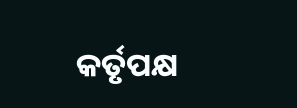କର୍ତୃପକ୍ଷ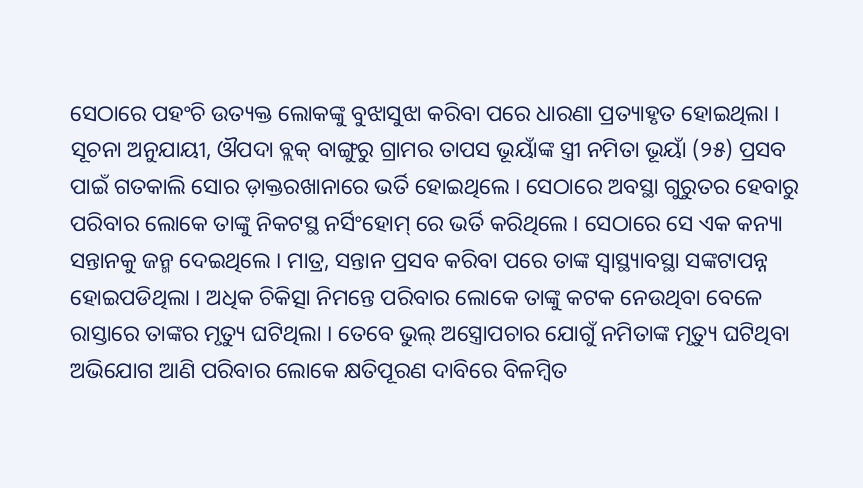ସେଠାରେ ପହଂଚି ଉତ୍ୟକ୍ତ ଲୋକଙ୍କୁ ବୁଝାସୁଝା କରିବା ପରେ ଧାରଣା ପ୍ରତ୍ୟାହୃତ ହୋଇଥିଲା ।
ସୂଚନା ଅନୁଯାୟୀ, ଔପଦା ବ୍ଲକ୍ ବାଙ୍ଗୁରୁ ଗ୍ରାମର ତାପସ ଭୂୟାଁଙ୍କ ସ୍ତ୍ରୀ ନମିତା ଭୂୟାଁ (୨୫) ପ୍ରସବ ପାଇଁ ଗତକାଲି ସୋର ଡ଼ାକ୍ତରଖାନାରେ ଭର୍ତି ହୋଇଥିଲେ । ସେଠାରେ ଅବସ୍ଥା ଗୁରୁତର ହେବାରୁ ପରିବାର ଲୋକେ ତାଙ୍କୁ ନିକଟସ୍ଥ ନର୍ସିଂହୋମ୍ ରେ ଭର୍ତି କରିଥିଲେ । ସେଠାରେ ସେ ଏକ କନ୍ୟା ସନ୍ତାନକୁ ଜନ୍ମ ଦେଇଥିଲେ । ମାତ୍ର, ସନ୍ତାନ ପ୍ରସବ କରିବା ପରେ ତାଙ୍କ ସ୍ୱାସ୍ଥ୍ୟାବସ୍ଥା ସଙ୍କଟାପନ୍ନ ହୋଇପଡିଥିଲା । ଅଧିକ ଚିକିତ୍ସା ନିମନ୍ତେ ପରିବାର ଲୋକେ ତାଙ୍କୁ କଟକ ନେଉଥିବା ବେଳେ ରାସ୍ତାରେ ତାଙ୍କର ମୃତ୍ୟୁ ଘଟିଥିଲା । ତେବେ ଭୁଲ୍ ଅସ୍ତ୍ରୋପଚାର ଯୋଗୁଁ ନମିତାଙ୍କ ମୃତ୍ୟୁ ଘଟିଥିବା ଅଭିଯୋଗ ଆଣି ପରିବାର ଲୋକେ କ୍ଷତିପୂରଣ ଦାବିରେ ବିଳମ୍ବିତ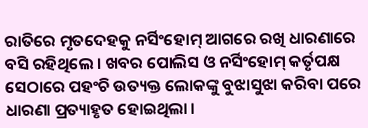ରାତିରେ ମୃତଦେହକୁ ନର୍ସିଂହୋମ୍ ଆଗରେ ରଖି ଧାରଣାରେ ବସି ରହିଥିଲେ । ଖବର ପୋଲିସ ଓ ନର୍ସିଂହୋମ୍ କର୍ତୃପକ୍ଷ ସେଠାରେ ପହଂଚି ଉତ୍ୟକ୍ତ ଲୋକଙ୍କୁ ବୁଝାସୁଝା କରିବା ପରେ ଧାରଣା ପ୍ରତ୍ୟାହୃତ ହୋଇଥିଲା ।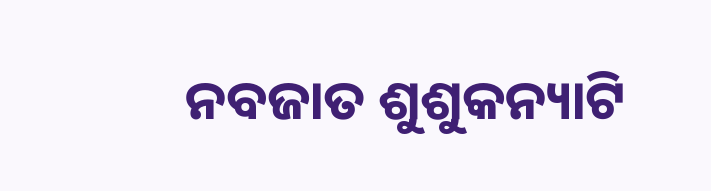ନବଜାତ ଶୁଶୁକନ୍ୟାଟି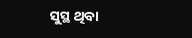ସୁସ୍ଥ ଥିବା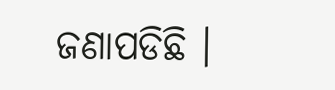ଜଣାପଡିଛି ।